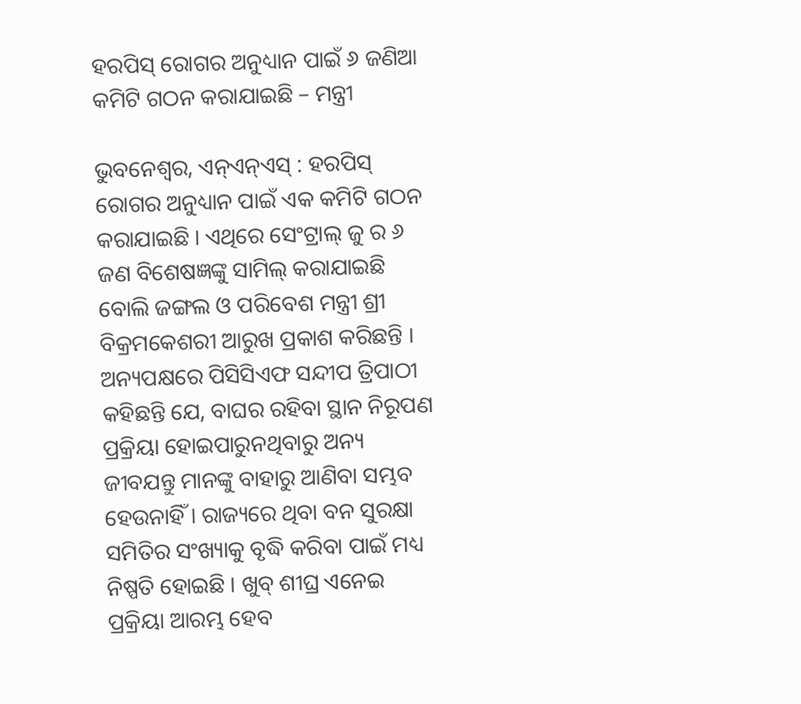ହରପିସ୍ ରୋଗର ଅନୁଧ୍ୟାନ ପାଇଁ ୬ ଜଣିଆ କମିଟି ଗଠନ କରାଯାଇଛି – ମନ୍ତ୍ରୀ

ଭୁବନେଶ୍ୱର, ଏନ୍ଏନ୍ଏସ୍ : ହରପିସ୍ ରୋଗର ଅନୁଧ୍ୟାନ ପାଇଁ ଏକ କମିଟି ଗଠନ କରାଯାଇଛି । ଏଥିରେ ସେଂଟ୍ରାଲ୍ ଜୁ ର ୬ ଜଣ ବିଶେଷଜ୍ଞଙ୍କୁ ସାମିଲ୍ କରାଯାଇଛି ବୋଲି ଜଙ୍ଗଲ ଓ ପରିବେଶ ମନ୍ତ୍ରୀ ଶ୍ରୀ ବିକ୍ରମକେଶରୀ ଆରୁଖ ପ୍ରକାଶ କରିଛନ୍ତି ।
ଅନ୍ୟପକ୍ଷରେ ପିସିସିଏଫ ସନ୍ଦୀପ ତ୍ରିପାଠୀ କହିଛନ୍ତି ଯେ, ବାଘର ରହିବା ସ୍ଥାନ ନିରୂପଣ ପ୍ରକ୍ରିୟା ହୋଇପାରୁନଥିବାରୁ ଅନ୍ୟ ଜୀବଯନ୍ତୁ ମାନଙ୍କୁ ବାହାରୁ ଆଣିବା ସମ୍ଭବ ହେଉନାହିଁ । ରାଜ୍ୟରେ ଥିବା ବନ ସୁରକ୍ଷା ସମିତିର ସଂଖ୍ୟାକୁ ବୃଦ୍ଧି କରିବା ପାଇଁ ମଧ୍ୟ ନିଷ୍ପତି ହୋଇଛି । ଖୁବ୍ ଶୀଘ୍ର ଏନେଇ ପ୍ରକ୍ରିୟା ଆରମ୍ଭ ହେବ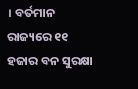। ବର୍ତମାନ ରାଜ୍ୟରେ ୧୧ ହଜାର ବନ ସୁରକ୍ଷା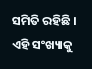ସମିତି ରହିଛି । ଏହି ସଂଖ୍ୟାକୁ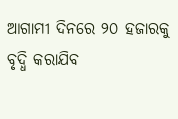ଆଗାମୀ ଦିନରେ ୨୦ ହଜାରକୁ ବୃଦ୍ଧି କରାଯିବ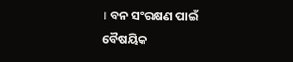। ବନ ସଂରକ୍ଷଣ ପାଇଁ ବୈଷୟିକ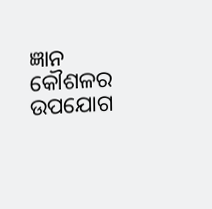ଜ୍ଞାନ କୌଶଳର ଉପଯୋଗ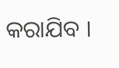କରାଯିବ ।